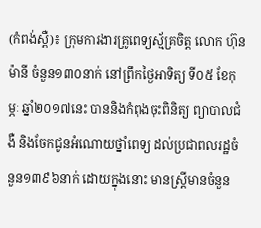(កំពង់ស្ពឺ)៖ ក្រុមការងារគ្រូពេទ្យស្ម័គ្រចិត្ត លោក ហ៊ុន ម៉ានី ចំនួន១៣០នាក់ នៅព្រឹកថ្ងៃអាទិត្យ ទី០៥ ខែកុម្ភៈ ឆ្នាំ២០១៧នេះ បាននិងកំពុងចុះពិនិត្យ ព្យាបាលជំងឺ និងចែកជូនអំណោយថ្នាំពេទ្យ ដល់ប្រជាពលរដ្ឋចំនួន១៣៩៦នាក់ ដោយក្នុងនោះ មានស្រ្ដីមានចំនួន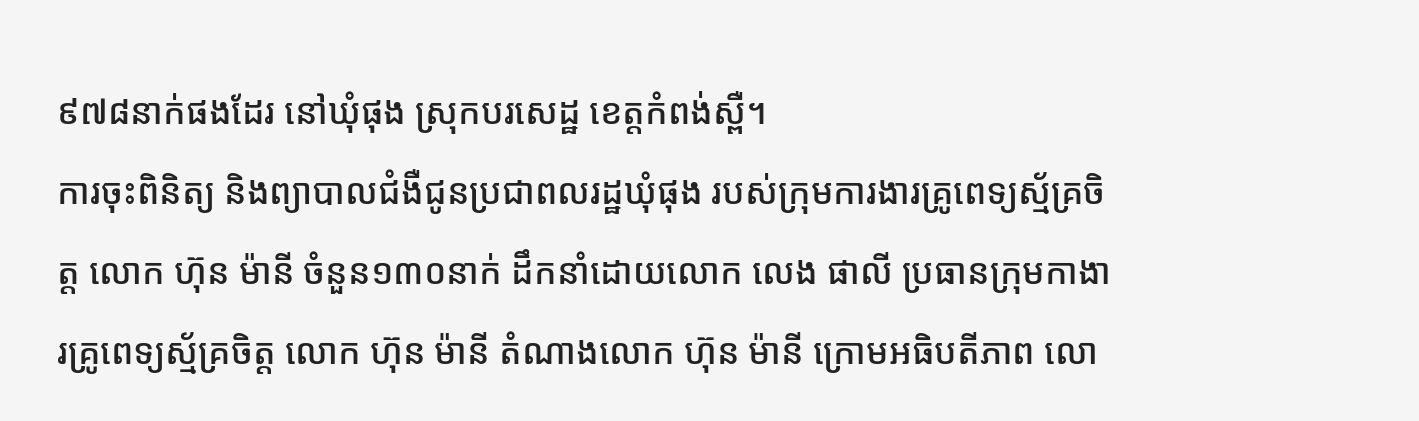៩៧៨នាក់ផងដែរ នៅឃុំផុង ស្រុកបរសេដ្ឋ ខេត្តកំពង់ស្ពឺ។
ការចុះពិនិត្យ និងព្យាបាលជំងឺជូនប្រជាពលរដ្ឋឃុំផុង របស់ក្រុមការងារគ្រូពេទ្យស្ម័គ្រចិត្ត លោក ហ៊ុន ម៉ានី ចំនួន១៣០នាក់ ដឹកនាំដោយលោក លេង ផាលី ប្រធានក្រុមកាងារគ្រូពេទ្យស្ម័គ្រចិត្ត លោក ហ៊ុន ម៉ានី តំណាងលោក ហ៊ុន ម៉ានី ក្រោមអធិបតីភាព លោ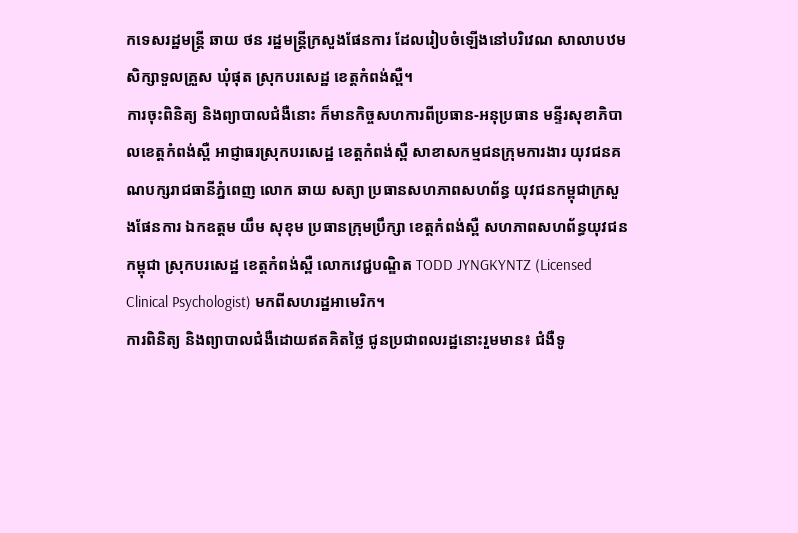កទេសរដ្ឋមន្រ្ដី ឆាយ ថន រដ្ឋមន្រ្ដីក្រសួងផែនការ ដែលរៀបចំឡើងនៅបរិវេណ សាលាបឋមសិក្សាទួលគ្រួស ឃុំផុត ស្រុកបរសេដ្ឋ ខេត្តកំពង់ស្ពឺ។
ការចុះពិនិត្យ និងព្យាបាលជំងឺនោះ ក៏មានកិច្ចសហការពីប្រធាន-អនុប្រធាន មន្ទីរសុខាភិបាលខេត្តកំពង់ស្ពឺ អាជ្ញាធរស្រុកបរសេដ្ឋ ខេត្តកំពង់ស្ពឺ សាខាសកម្មជនក្រុមការងារ យុវជនគណបក្សរាជធានីភ្នំពេញ លោក ឆាយ សត្យា ប្រធានសហភាពសហព័ន្ធ យុវជនកម្ពុជាក្រសួងផែនការ ឯកឧត្តម យឹម សុខុម ប្រធានក្រុមប្រឹក្សា ខេត្តកំពង់ស្ពឺ សហភាពសហព័ន្ធយុវជនកម្ពុជា ស្រុកបរសេដ្ឋ ខេត្តកំពង់ស្ពឺ លោកវេជ្ជបណ្ឌិត TODD JYNGKYNTZ (Licensed Clinical Psychologist) មកពីសហរដ្ឋអាមេរិក។
ការពិនិត្យ និងព្យាបាលជំងឺដោយឥតគិតថ្លៃ ជូនប្រជាពលរដ្ឋនោះរួមមាន៖ ជំងឺទូ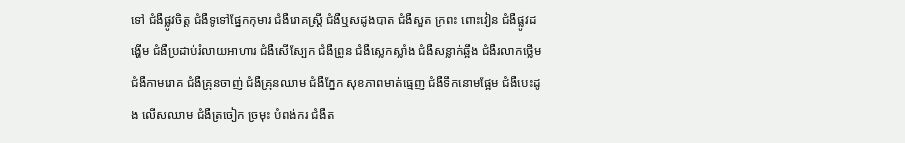ទៅ ជំងឺផ្លូវចិត្ត ជំងឺទូទៅផ្នែកកុមារ ជំងឺរោគស្ត្រី ជំងឺឬសដូងបាត ជំងឺសួត ក្រពះ ពោះវៀន ជំងឺផ្លូវដង្ហើម ជំងឺប្រដាប់រំលាយអាហារ ជំងឺសើស្បែក ជំងឺព្រូន ជំងឺស្លេកស្លាំង ជំងឺសន្លាក់ឆ្អឹង ជំងឺរលាកថ្លើម ជំងឺកាមរោគ ជំងឺគ្រុនចាញ់ ជំងឺគ្រុនឈាម ជំងឺភ្នែក សុខភាពមាត់ធ្មេញ ជំងឺទឹកនោមផ្អែម ជំងឺបេះដូង លើសឈាម ជំងឺត្រចៀក ច្រមុះ បំពង់ករ ជំងឺត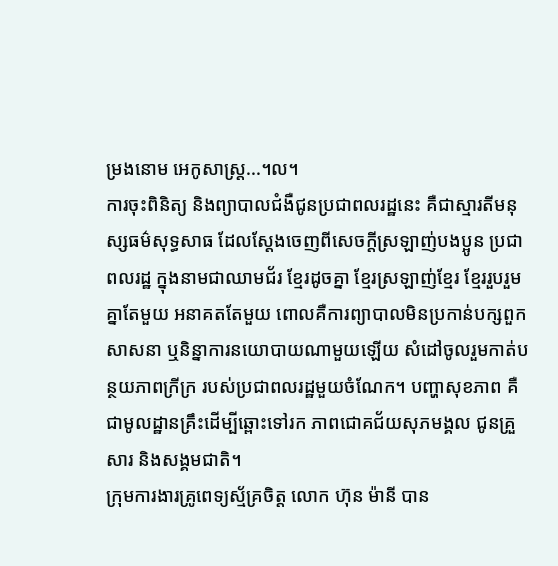ម្រងនោម អេកូសាស្ត្រ...។ល។
ការចុះពិនិត្យ និងព្យាបាលជំងឺជូនប្រជាពលរដ្ឋនេះ គឺជាស្មារតីមនុស្សធម៌សុទ្ធសាធ ដែលស្តែងចេញពីសេចក្តីស្រឡាញ់បងប្អូន ប្រជាពលរដ្ឋ ក្នុងនាមជាឈាមជ័រ ខ្មែរដូចគ្នា ខ្មែរស្រឡាញ់ខ្មែរ ខ្មែររួបរួមគ្នាតែមួយ អនាគតតែមួយ ពោលគឺការព្យាបាលមិនប្រកាន់បក្សពួក សាសនា ឬនិន្នាការនយោបាយណាមួយឡើយ សំដៅចូលរួមកាត់បន្ថយភាពក្រីក្រ របស់ប្រជាពលរដ្ឋមួយចំណែក។ បញ្ហាសុខភាព គឺជាមូលដ្ឋានគ្រឹះដើម្បីឆ្ពោះទៅរក ភាពជោគជ័យសុភមង្គល ជូនគ្រួសារ និងសង្គមជាតិ។
ក្រុមការងារគ្រូពេទ្យស្ម័គ្រចិត្ត លោក ហ៊ុន ម៉ានី បាន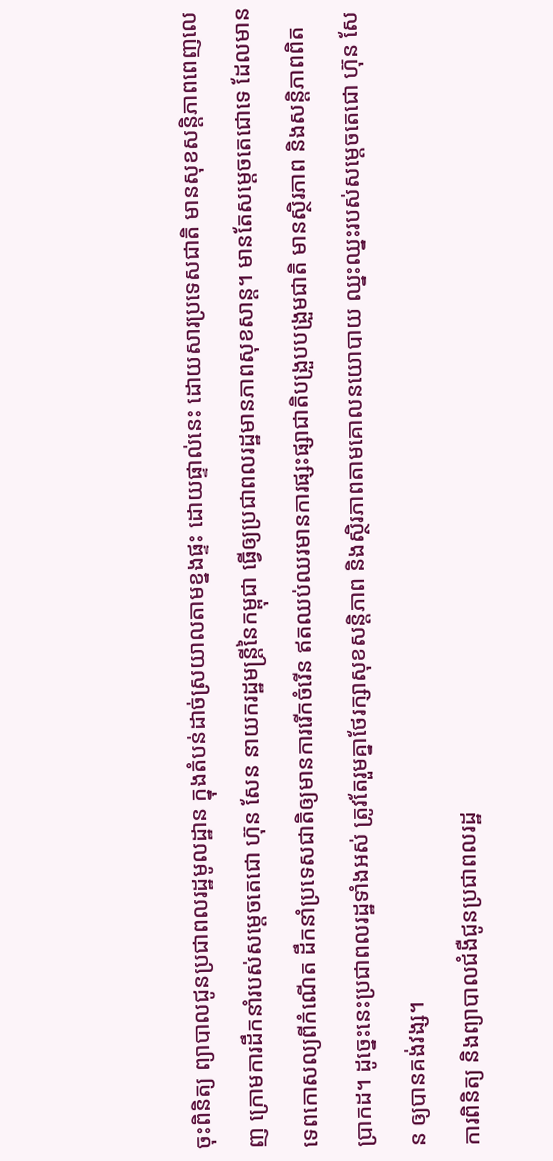ចុះពិនិត្យ ព្យាបាលជូនប្រជាពលរដ្ឋមូលដ្ឋាន ក្នុងតំបន់ដាច់ស្រយាលតាមខ្នងផ្ទះ ដោយផ្ទាល់នេះ ដោយសារប្រទេសជាតិ មានសុខសន្តិភាពពេញលេញ ក្រោមការដឹកនាំរបស់សម្តេចតេជោ ហ៊ុន សែន នាយករដ្ឋមន្ត្រីនៃកម្ពុជា ធ្វើឲ្យប្រជាពលរដ្ឋមានភាពសុខសាន្ត។ មានតែសម្តេចតេជោទេ ដែលមានទេពកោសល្យពីកំណើត ដឹកនាំប្រទេសជាតិឲ្យមានការរើកចំរើន ឥតឈប់ឈរមានការផ្សះផ្សាជាតិបង្រួបបង្រួមជាតិ មានស្ថិរភាព និងសន្តិភាពពិតប្រាកដ។ ដូច្នេះនេះប្រជាពលរដ្ឋទាំងអស់ ត្រូវតែរួមគ្នាថែរក្សាសុខសន្តិភាព និងស្ថិរភាពតាមគោលនយោបាយ ឈ្នះឈ្នះរបស់សម្តេចតេជោ ហ៊ុន សែន ឲ្យបានគង់វង្ស។
ការពិនិត្យ និងព្យាបាលជំងឺជូនប្រជាពលរដ្ឋ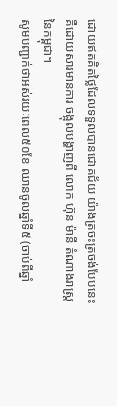ដោយឥតគិតថ្លៃដែលទទួលបានជោគជ័យ យ៉ាងត្រចះត្រចង់បែបនេះ គឺដោយសារមានការ ចង្អុលបង្ហាញពី លោក ហ៊ុន ម៉ានី តំណាងរាស្ត្រនៃកម្ពុជា។
សូមបញ្ជាក់ថាអស់រយៈពេល៥០ខែ ឈានចូលឆ្នាំទី៥ (ចាប់ពីឆ្នាំ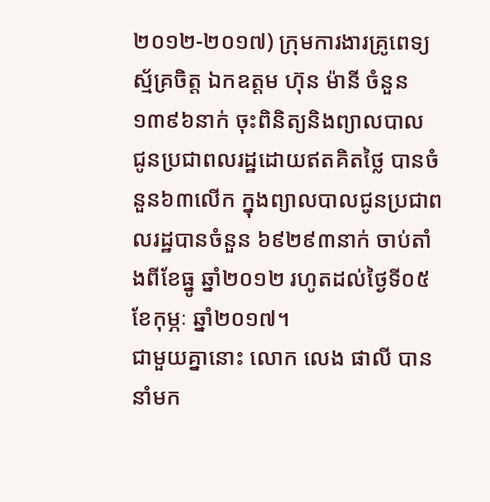២០១២-២០១៧) ក្រុមការងារគ្រូពេទ្យស្ម័គ្រចិត្ត ឯកឧត្តម ហ៊ុន ម៉ានី ចំនួន១៣៩៦នាក់ ចុះពិនិត្យនិងព្យាលបាល ជូនប្រជាពលរដ្ឋដោយឥតគិតថ្លៃ បានចំនួន៦៣លើក ក្នុងព្យាលបាលជូនប្រជាពលរដ្ឋបានចំនួន ៦៩២៩៣នាក់ ចាប់តាំងពីខែធ្នូ ឆ្នាំ២០១២ រហូតដល់ថ្ងៃទី០៥ ខែកុម្ភៈ ឆ្នាំ២០១៧។
ជាមួយគ្នានោះ លោក លេង ផាលី បាននាំមក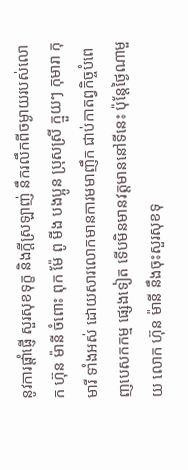នូវការផ្តាំផ្ញើ សួរសុខទុក្ខ និងក្តីស្រឡាញ់ នឹករលឹកពីចម្ងាយរបស់លោក ហ៊ុន ម៉ានី ចំពោះ ពុក ម៉ែ ពូ មីង បងប្អូន ប្រុសស្រី ក្មួយៗ កុមារា កុមារី ទាំងអស់ ដោយសារលោកមានការមមាញឹក ជាប់កាតព្វកិច្ចបំពេញបេសកកម្ម ផ្សេងទៀត ទើបមិនមានវត្តមាននៅទីនេះ ប៉ុន្តែថ្ងៃណាមួយ លោក ហ៊ុន ម៉ានី នឹងចុះសួរសុខទុ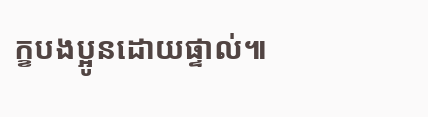ក្ខបងប្អូនដោយផ្ទាល់៕